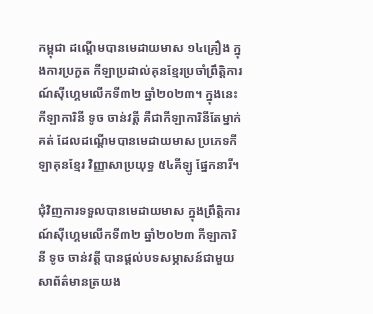កម្ពុជា ដណ្តើមបានមេដាយមាស ១៤គ្រឿង ក្នុងការប្រកួត កីឡាប្រដាល់គុនខ្មែរប្រចាំព្រឹត្តិការណ៍ស៊ីហ្គេមលើកទី៣២ ឆ្នាំ២០២៣។ ក្នុងនេះកីឡាការិនី ទូច ចាន់វត្តី គឺជាកីឡាការិនីតែម្នាក់គត់ ដែលដណ្ដើមបានមេដាយមាស ប្រភេទកីឡាគុនខ្មែរ វិញ្ញាសាប្រយុទ្ធ ៥៤គីឡូ ផ្នែកនារី។

ជំុវិញការទទួលបានមេដាយមាស ក្នុងព្រឹត្តិការណ៍ស៊ីហ្គេមលើកទី៣២ ឆ្នាំ២០២៣ កីឡាការិនី ទូច ចាន់វត្តី បានផ្ដល់បទសម្ភាសន៍ជាមួយ សាព័ត៌មានត្រយង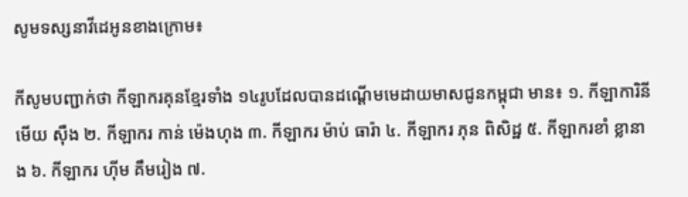សូមទស្សនាវីដេអូនខាងក្រោម៖

កីសូមបញ្ជាក់ថា កីឡាករគុនខ្មែរទាំង ១៤រូបដែលបានដណ្ដើមមេដាយមាសជូនកម្ពុជា មាន៖ ១. កីឡាការិនី មើយ ស៊ឺង ២. កីឡាករ កាន់ ម៉េងហុង ៣. កីឡាករ ម៉ាប់ ធារ៉ា ៤. កីឡាករ ភុន ពិសិដ្ឋ ៥. កីឡាករខាំ ខ្លានាង ៦. កីឡាករ ហ៊ីម គឹមរៀង ៧.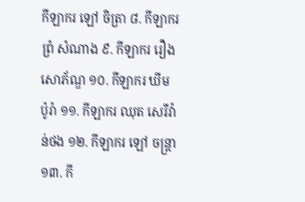កីឡាករ ឡៅ ចិត្រា ៨. កីឡាករ ព្រំ សំណាង ៩. កីឡាករ រឿង សោភ័ណ្ឌ ១០. កីឡាករ ឃីម ប៉ូរ៉ា ១១. កីឡាករ ឈុត សេរីវ៉ាន់ថង ១២. កីឡាករ ឡៅ ចន្រ្តា ១៣. កី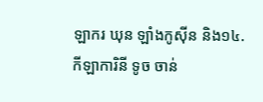ឡាករ ឃុន ឡាំងកូស៊ីន និង១៤. កីឡាការិនី ទូច ចាន់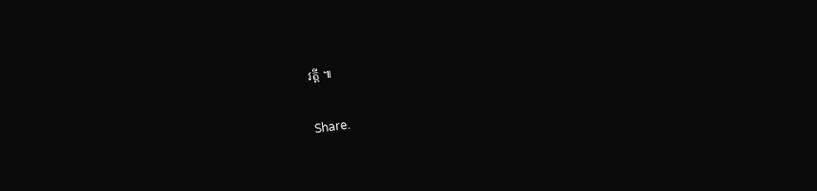វត្តី ៕

Share.